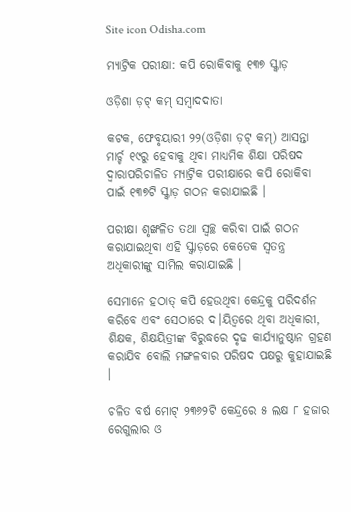Site icon Odisha.com

ମ୍ୟାଟ୍ରିକ ପରୀକ୍ଷା: କପି ରୋକିବାକୁ ୧୩୭ ସ୍କ୍ୱାଡ଼

ଓଡ଼ିଶା ଡ଼ଟ୍ କମ୍ ସମ୍ବାଦଦାତା

କଟକ, ଫେବୃୟାରୀ ୨୨(ଓଡ଼ିଶା ଡ଼ଟ୍ କମ୍) ଆସନ୍ତା ମାର୍ଚ୍ଚ ୧୯ରୁ ହେବାକୁ ଥିବା ମାଧ୍ୟମିକ ଶିକ୍ଷା ପରିଷଦ ଦ୍ୱାରାପରିଚାଳିତ ମ୍ୟାଟ୍ରିକ ପରୀକ୍ଷାରେ କପି ରୋକିବା ପାଇଁ ୧୩୭ଟି ସ୍କ୍ୱାଡ଼ ଗଠନ କରାଯାଇଛି ।

ପରୀକ୍ଷା ଶୃଙ୍ଖଳିତ ତଥା ସ୍ୱଚ୍ଛ କରିବା ପାଇଁ ଗଠନ କରାଯାଇଥିବା ଏହି ସ୍କ୍ୱାଡ଼ରେ କେତେକ ସ୍ୱତନ୍ତ୍ର ଅଧିକାରୀଙ୍କୁ ସାମିଲ କରାଯାଇଛି ।

ସେମାନେ ହଠାତ୍ କପି ହେଉଥିବା କେନ୍ଦ୍ରକୁ ପରିଦର୍ଶନ କରିବେ ଏବଂ ସେଠାରେ ଦ।ୟିତ୍ୱରେ ଥିବା ଅଧିକାରୀ, ଶିକ୍ଷକ, ଶିକ୍ଷୟିତ୍ରୀଙ୍କ ବିରୁଦ୍ଧରେ ଦୃଢ କାର୍ଯ୍ୟାନୁଷ୍ଠାନ ଗ୍ରହଣ କରାଯିବ ବୋଲି ମଙ୍ଗଳବାର ପରିଷଦ ପକ୍ଷରୁ କୁହାଯାଇଛି ।

ଚଳିତ ବର୍ଷ ମୋଟ୍ ୨୩୬୨ଟି କେନ୍ଦ୍ରରେ ୫ ଲକ୍ଷ ୮ ହଜାର ରେଗୁଲାର ଓ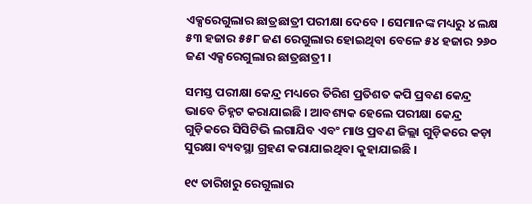ଏକ୍ସରେଗୁଲାର ଛାତ୍ରଛାତ୍ରୀ ପରୀକ୍ଷା ଦେବେ । ସେମାନଙ୍କ ମଧ୍ୟରୁ ୪ ଲକ୍ଷ ୫୩ ହଜାର ୫୫୮ ଜଣ ରେଗୁଲାର ହୋଇଥିବା ବେଳେ ୫୪ ହଜାର ୨୬୦ ଜଣ ଏକ୍ସରେଗୁଲାର ଛାତ୍ରଛାତ୍ରୀ ।

ସମସ୍ତ ପରୀକ୍ଷା କେନ୍ଦ୍ର ମଧ୍ୟରେ ତିରିଶ ପ୍ରତିଶତ କପି ପ୍ରବଣ କେନ୍ଦ୍ର ଭାବେ ଚିହ୍ନଟ କରାଯାଇଛି । ଆବଶ୍ୟକ ହେଲେ ପରୀକ୍ଷା କେନ୍ଦ୍ର ଗୁଡ଼ିକରେ ସିସିଟିଭି ଲଗାଯିବ ଏବଂ ମାଓ ପ୍ରବଣ ଜିଲ୍ଲା ଗୁଡ଼ିକରେ କଡ଼ା ସୁରକ୍ଷା ବ୍ୟବସ୍ଥା ଗ୍ରହଣ କରାଯାଇଥିବା କୁହାଯାଇଛି ।

୧୯ ତାରିଖରୁ ରେଗୁଲାର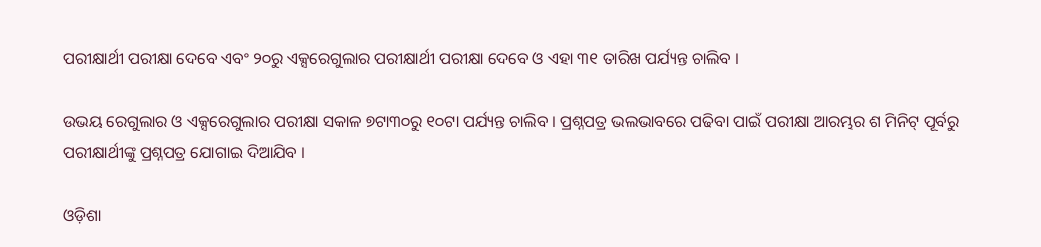ପରୀକ୍ଷାର୍ଥୀ ପରୀକ୍ଷା ଦେବେ ଏବଂ ୨୦ରୁ ଏକ୍ସରେଗୁଲାର ପରୀକ୍ଷାର୍ଥୀ ପରୀକ୍ଷା ଦେବେ ଓ ଏହା ୩୧ ତାରିଖ ପର୍ଯ୍ୟନ୍ତ ଚାଲିବ ।

ଉଭୟ ରେଗୁଲାର ଓ ଏକ୍ସରେଗୁଲାର ପରୀକ୍ଷା ସକାଳ ୭ଟା୩୦ରୁ ୧୦ଟା ପର୍ଯ୍ୟନ୍ତ ଚାଲିବ । ପ୍ରଶ୍ନପତ୍ର ଭଲଭାବରେ ପଢିବା ପାଇଁ ପରୀକ୍ଷା ଆରମ୍ଭର ଶ ମିନିଟ୍ ପୂର୍ବରୁ ପରୀକ୍ଷାର୍ଥୀଙ୍କୁ ପ୍ରଶ୍ନପତ୍ର ଯୋଗାଇ ଦିଆଯିବ ।

ଓଡ଼ିଶା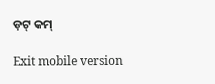ଡ଼ଟ୍ କମ୍

Exit mobile version